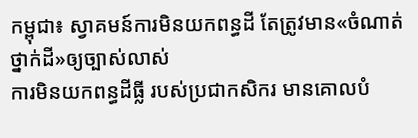កម្ពុជា៖ ស្វាគមន៍ការមិនយកពន្ធដី តែត្រូវមាន«ចំណាត់ថ្នាក់ដី»ឲ្យច្បាស់លាស់
ការមិនយកពន្ធដីធ្លី របស់ប្រជាកសិករ មានគោលបំ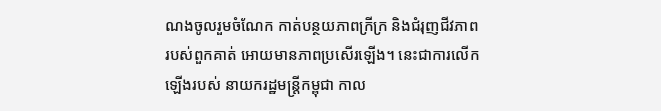ណងចូលរួមចំណែក កាត់បន្ថយភាពក្រីក្រ និងជំរុញជីវភាព របស់ពួកគាត់ អោយមានភាពប្រសើរឡើង។ នេះជាការលើកឡើងរបស់ នាយករដ្ឋមន្រ្តីកម្ពុជា កាល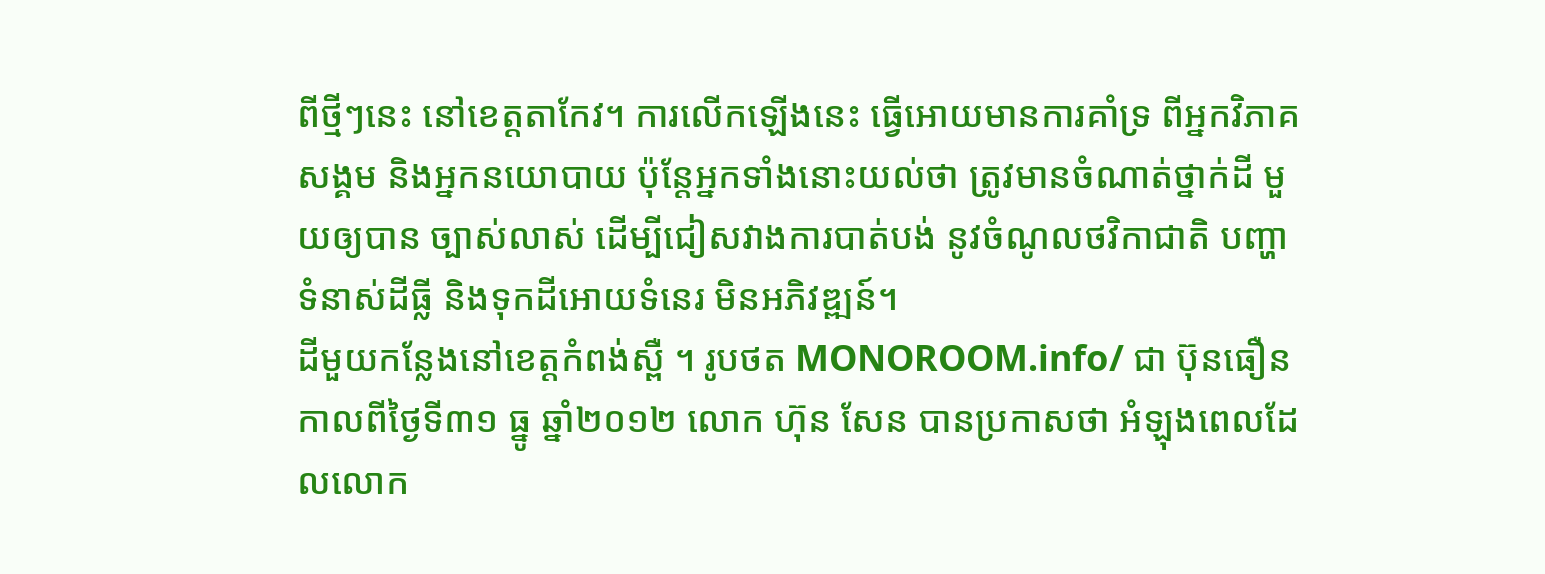ពីថ្មីៗនេះ នៅខេត្តតាកែវ។ ការលើកឡើងនេះ ធ្វើអោយមានការគាំទ្រ ពីអ្នកវិភាគសង្គម និងអ្នកនយោបាយ ប៉ុន្តែអ្នកទាំងនោះយល់ថា ត្រូវមានចំណាត់ថ្នាក់ដី មួយឲ្យបាន ច្បាស់លាស់ ដើម្បីជៀសវាងការបាត់បង់ នូវចំណូលថវិកាជាតិ បញ្ហាទំនាស់ដីធ្លី និងទុកដីអោយទំនេរ មិនអភិវឌ្ឍន៍។
ដីមួយកន្លែងនៅខេត្តកំពង់ស្ពឺ ។ រូបថត MONOROOM.info/ ជា ប៊ុនធឿន
កាលពីថ្ងៃទី៣១ ធ្នូ ឆ្នាំ២០១២ លោក ហ៊ុន សែន បានប្រកាសថា អំឡុងពេលដែលលោក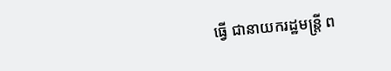ធ្វើ ជានាយករដ្ឋមន្ត្រី ព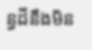ន្ធដីនឹងមិន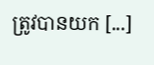ត្រូវបានយក [...]